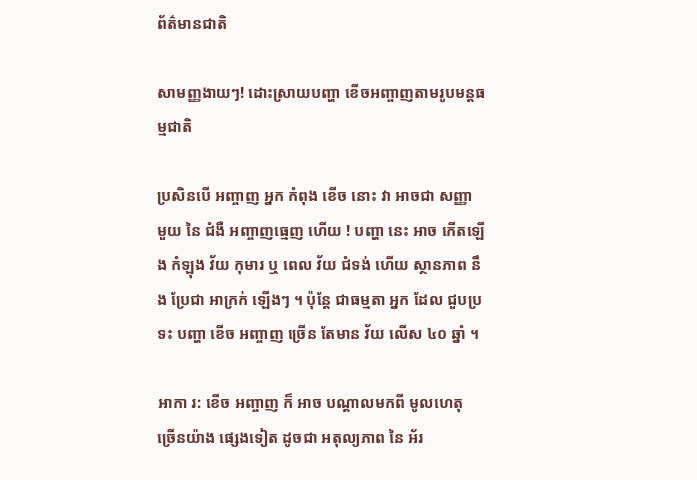ព័ត៌មានជាតិ

សាមញ្ញងាយៗ! ដោះស្រាយបញ្ហា ខើចអញ្ចាញតាមរូបមន្តធម្មជាតិ

ប្រសិនបើ អញ្ចាញ អ្នក កំពុង ខើច នោះ វា អាចជា សញ្ញា មួយ នៃ ជំងឺ អញ្ចាញធ្មេញ ហើយ ! បញ្ហា នេះ អាច កើតឡើង កំឡុង វ័យ កុមារ ឬ ពេល វ័យ ជំទង់ ហើយ ស្ថានភាព នឹង ប្រែជា អាក្រក់ ឡើងៗ ។ ប៉ុន្តែ ជាធម្មតា អ្នក ដែល ជួបប្រទះ បញ្ហា ខើច អញ្ចាញ ច្រើន តែមាន វ័យ លើស ៤០ ឆ្នាំ ។

អាកា រ: ខើច អញ្ចាញ ក៏ អាច បណ្ដាលមកពី មូលហេតុ ច្រើនយ៉ាង ផ្សេងទៀត ដូចជា អតុល្យភាព នៃ អ័រ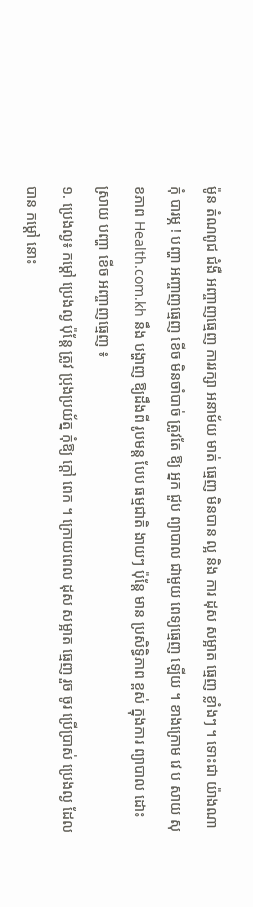ម៉ូន តំណពូជ ជំងឺ អញ្ចាញធ្មេញ ការរក្សា អនាម័យ មាត់ ធ្មេញ មិនបាន ល្អ និង ការ ដុស សម្អាត ធ្មេញ ខ្លាំងៗ ។ ទោះជា យ៉ាងណា កុំ បារម្ភ ! បញ្ហា អញ្ចាញធ្មេញ ខើច មិនចាំបាច់ ត្រូវតែ ឱ្យ អ្នក ជួប ព្យាបាល ជាមួយ ពេទ្យធ្មេញ ឡើយ ។ ខាងក្រោម វេ ប សាយ សុខភាព Health.com.kh នឹង បង្ហាញ ឱ្យដឹងពី រូបមន្ត បែប ធម្មជាតិ ងាយៗ ប៉ុន្តែ មាន ប្រសិទ្ធិភាព ខ្ពស់ ក្នុងការ ព្យាបាល ដោះស្រាយ បញ្ហា ខើច អញ្ចាញធ្មេញ ៖
១. ប្រេងល្ង៖ កម្ដៅ ប្រេងល្ង ប៉ុន្តែ ត្រូវ ប្រុងប្រយ័ត្ន កុំឱ្យ ក្ដៅ ពេក ។ ក្រោយពេល ដុស សម្អាត ធ្មេញ រួច ចូរ ប្រើប្រាស់ ប្រេងល្ង ដែល បាន កម្ដៅ នោះ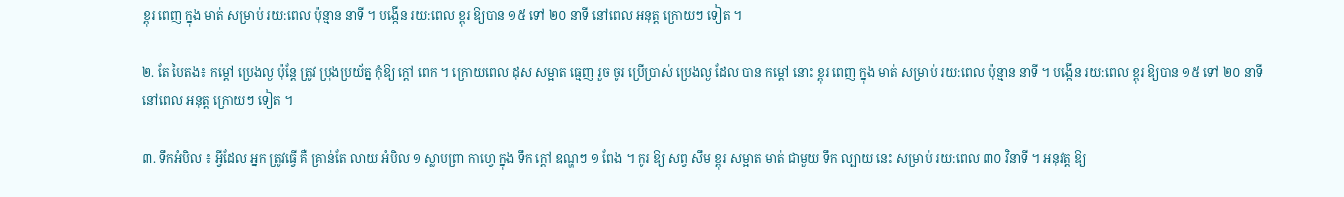ខ្ពុរ ពេញ ក្នុង មាត់ សម្រាប់ រយ:ពេល ប៉ុន្មាន នាទី ។ បង្កើន រយ:ពេល ខ្ពុរ ឱ្យបាន ១៥ ទៅ ២០ នាទី នៅពេល អនុត្ត ក្រោយៗ ទៀត ។

២. តែ បៃតង៖ កម្ដៅ ប្រេងល្ង ប៉ុន្តែ ត្រូវ ប្រុងប្រយ័ត្ន កុំឱ្យ ក្ដៅ ពេក ។ ក្រោយពេល ដុស សម្អាត ធ្មេញ រួច ចូរ ប្រើប្រាស់ ប្រេងល្ង ដែល បាន កម្ដៅ នោះ ខ្ពុរ ពេញ ក្នុង មាត់ សម្រាប់ រយ:ពេល ប៉ុន្មាន នាទី ។ បង្កើន រយ:ពេល ខ្ពុរ ឱ្យបាន ១៥ ទៅ ២០ នាទី នៅពេល អនុត្ត ក្រោយៗ ទៀត ។

៣. ទឹកអំបិល ៖ អ្វីដែល អ្នក ត្រូវធ្វើ គឺ គ្រាន់តែ លាយ អំបិល ១ ស្លាបព្រា កាហ្វេ ក្នុង ទឹក ក្ដៅ ឧណ្ហៗ ១ ពែង ។ កូរ ឱ្យ សព្វ សឹម ខ្ពុរ សម្អាត មាត់ ជាមួយ ទឹក ល្បាយ នេះ សម្រាប់ រយ:ពេល ៣០ វិនាទី ។ អនុវត្ត ឱ្យ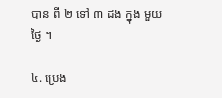បាន ពី ២ ទៅ ៣ ដង ក្នុង មួយថ្ងៃ ។

៤. ប្រេង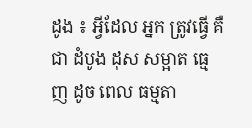ដូង ៖ អ្វីដែល អ្នក ត្រូវធ្វើ គឺជា ដំបូង ដុស សម្អាត ធ្មេញ ដូច ពេល ធម្មតា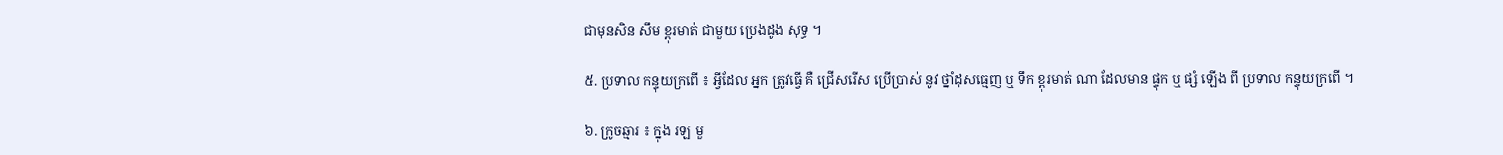ជាមុនសិន សឹម ខ្ពុរមាត់ ជាមួយ ប្រេងដូង សុទ្ធ ។

៥. ប្រទាល កន្ទុយក្រពើ ៖ អ្វីដែល អ្នក ត្រូវធ្វើ គឺ ជ្រើសរើស ប្រើប្រាស់ នូវ ថ្នាំដុសធ្មេញ ឬ ទឹក ខ្ពុរមាត់ ណា ដែលមាន ផ្ទុក ឬ ផ្សំ ឡើង ពី ប្រទាល កន្ទុយក្រពើ ។

៦. ក្រូចឆ្មារ ៖ ក្នុង រឡ មួ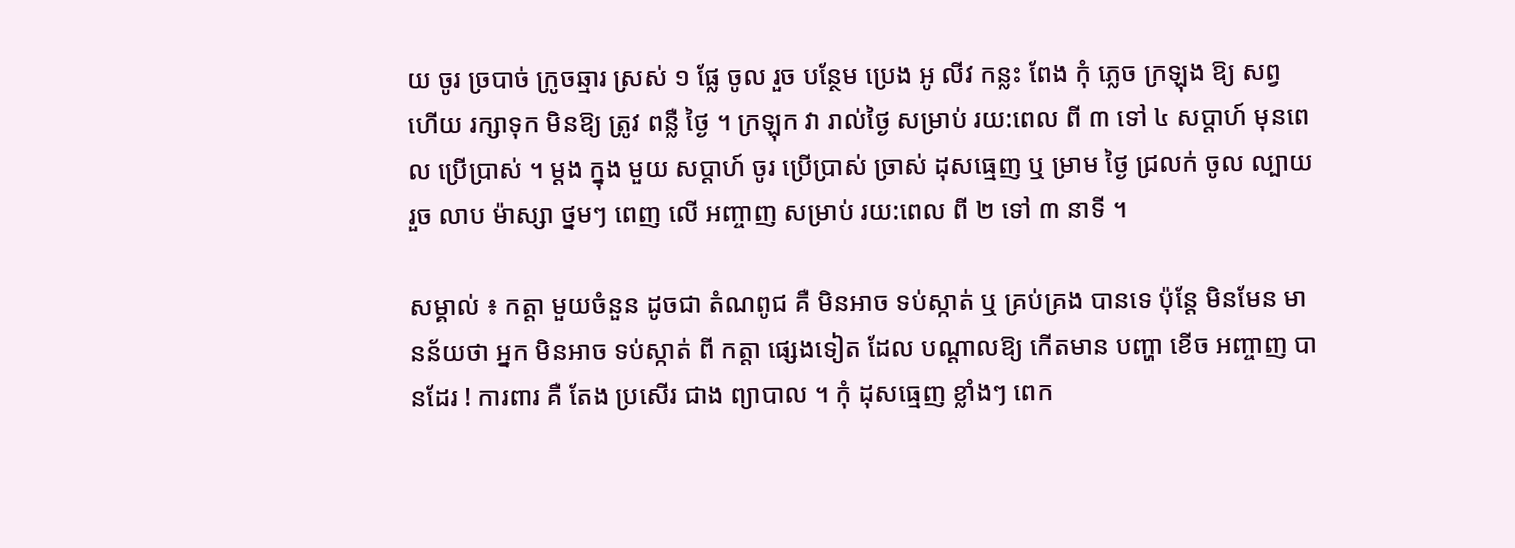យ ចូរ ច្របាច់ ក្រូចឆ្មារ ស្រស់ ១ ផ្លែ ចូល រួច បន្ថែម ប្រេង អូ លីវ កន្លះ ពែង កុំ ភ្លេច ក្រឡុង ឱ្យ សព្វ ហើយ រក្សាទុក មិនឱ្យ ត្រូវ ពន្លឺ ថ្ងៃ ។ ក្រឡុក វា រាល់ថ្ងៃ សម្រាប់ រយ:ពេល ពី ៣ ទៅ ៤ សប្តាហ៍ មុនពេល ប្រើប្រាស់ ។ ម្ដង ក្នុង មួយ សប្តាហ៍ ចូរ ប្រើប្រាស់ ច្រាស់ ដុសធ្មេញ ឬ ម្រាម ថ្ងៃ ជ្រលក់ ចូល ល្បាយ រួច លាប ម៉ាស្សា ថ្នមៗ ពេញ លើ អញ្ចាញ សម្រាប់ រយ:ពេល ពី ២ ទៅ ៣ នាទី ។

សម្គាល់ ៖ កត្តា មួយចំនួន ដូចជា តំណពូជ គឺ មិនអាច ទប់ស្កាត់ ឬ គ្រប់គ្រង បានទេ ប៉ុន្តែ មិនមែន មានន័យថា អ្នក មិនអាច ទប់ស្កាត់ ពី កត្តា ផ្សេងទៀត ដែល បណ្ដាលឱ្យ កើតមាន បញ្ហា ខើច អញ្ចាញ បានដែរ ! ការពារ គឺ តែង ប្រសើរ ជាង ព្យាបាល ។ កុំ ដុសធ្មេញ ខ្លាំងៗ ពេក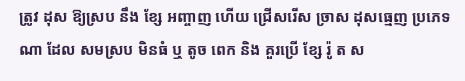ត្រូវ ដុស ឱ្យស្រប នឹង ខ្សែ អញ្ចាញ ហើយ ជ្រើសរើស ច្រាស ដុសធ្មេញ ប្រភេទ ណា ដែល សមស្រប មិនធំ ឬ តូច ពេក និង គួរប្រើ ខ្សែ រ៉ូ ត ស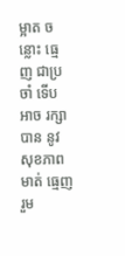ម្អាត ចន្លោះ ធ្មេញ ជាប្រចាំ ទើប អាច រក្សាបាន នូវ សុខភាព មាត់ ធ្មេញ រួម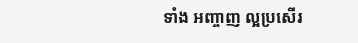ទាំង អញ្ចាញ ល្អប្រសើរ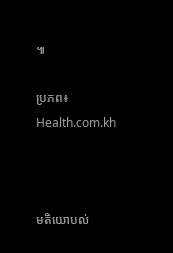៕

ប្រភព៖ Health.com.kh



មតិយោបល់